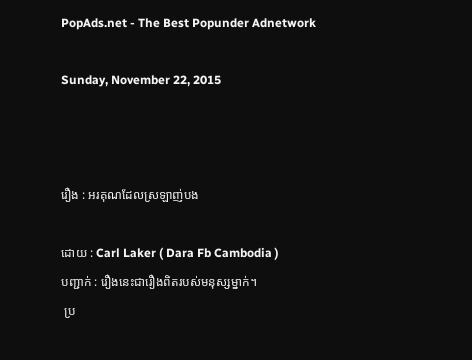PopAds.net - The Best Popunder Adnetwork

Sunday, November 22, 2015



រឿង : អរគុណដែលស្រឡាញ់បង

ដោយ : Carl Laker ( Dara Fb Cambodia )
បញ្ជាក់ : រឿងនេះជារឿងពិតរបស់មនុស្សម្នាក់។
 ប្រ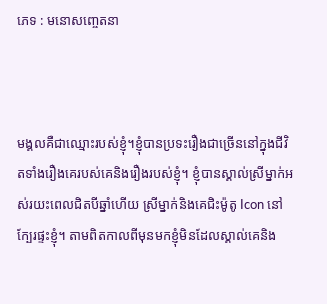ភេទ : មនោសញ្ចេតនា



មង្គលគឺជាឈ្មោះរបស់ខ្ញុំ។ខ្ញុំបានប្រទះរឿងជាច្រើននៅក្នុងជីវិតទាំងរឿងគេរបស់គេនិងរឿងរបស់ខ្ញុំ។ ខ្ញុំបានស្គាល់ស្រីម្នាក់អស់រយះពេលជិតបីឆ្នាំហើយ ស្រីម្នាក់និងគេជិះម៉ូតូ Icon នៅក្បែរផ្ទះខ្ញុំ។ តាមពិតកាលពីមុនមកខ្ញុំមិនដែលស្គាល់គេនិង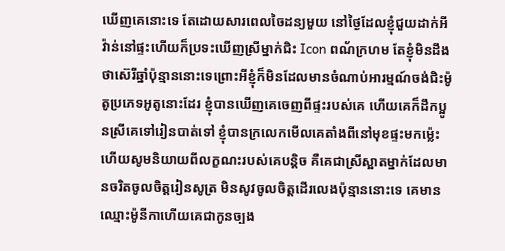ឃើញគេនោះទេ តែដោយសារពេលចៃដន្យមួយ នៅថ្ងៃដែលខ្ញុំជួយដាក់អីវ៉ាន់នៅផ្ទះហើយក៏ប្រទះឃើញស្រីម្នាក់ជិះ Icon ពណ័ក្រហម តែខ្ញុំមិនដឹងថាស៊េរីឆ្នាំប៉ុន្មាននោះទេព្រោះអីខ្ញុំក៏មិនដែលមានចំណាប់អារម្មណ៍ចង់ជិះម៉ូតូប្រភេទអូតូនោះដែរ ខ្ញុំបានឃើញគេចេញពីផ្ទះរបស់គេ ហើយគេក៏ដឹកប្អូនស្រីគេទៅរៀនបាត់ទៅ ខ្ញុំបានក្រលេកមើលគេតាំងពីនៅមុខផ្ទះមកម្ល៉េះ ហើយសូមនិយាយពីលក្ខណះរបស់គេបន្តិច គឺគេជាស្រីស្អាតម្នាក់ដែលមានចរិតចូលចិត្តរៀនសូត្រ មិនសូវចូលចិត្តដើរលេងប៉ុន្មាននោះទេ គេមានឈ្មោះម៉ូនីកាហើយគេជាកូនច្បង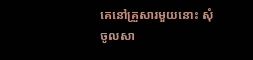គេនៅគ្រួសារមួយនោះ សុំចូលសា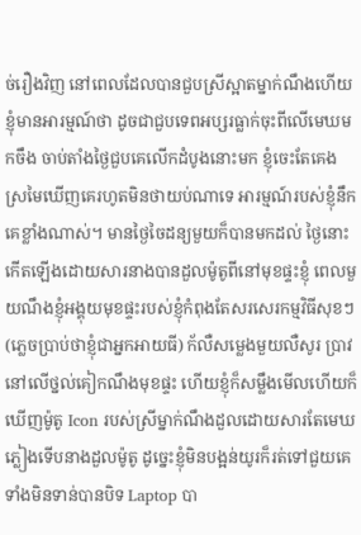ច់រឿងវិញ នៅពេលដែលបានជួបស្រីស្អាតម្នាក់ណឹងហើយខ្ញុំមានអារម្មណ៍ថា ដូចជាជួបទេពអប្សរធ្លាក់ចុះពីលើមេឃមកចឹង ចាប់តាំងថ្ងៃជួបគេលើកដំបូងនោះមក ខ្ញុំចេះតែគេងស្រមៃឃើញគេរហូតមិនថាយប់ណាទេ អារម្មណ៍របស់ខ្ញុំនឹកគេខ្លាំងណាស់។ មានថ្ងៃចៃដន្យមួយក៏បានមកដល់ ថ្ងៃនោះកើតឡើងដោយសារនាងបានដួលម៉ូតូពីនៅមុខផ្ទះខ្ញុំ ពេលមួយណឹងខ្ញុំអង្គុយមុខផ្ទះរបស់ខ្ញុំកំពុងតែសរសេរកម្មវិធីសុខៗ (ភ្លេចប្រាប់ថាខ្ញុំជាអ្នកអាយធី) ក័លឺសម្លេងមួយលឺសូរ ប្រាវ នៅលើថ្នល់គៀកណឹងមុខផ្ទះ ហើយខ្ញុំក៏សម្លឹងមើលហើយក៏ឃើញម៉ូតូ Icon របស់ស្រីម្នាក់ណឹងដួលដោយសារតែមេឃភ្លៀងទើបនាងដួលម៉ូតូ ដូច្នេះខ្ញុំមិនបង្អន់យូរក៏រត់ទៅជួយគេទាំងមិនទាន់បានបិទ Laptop បា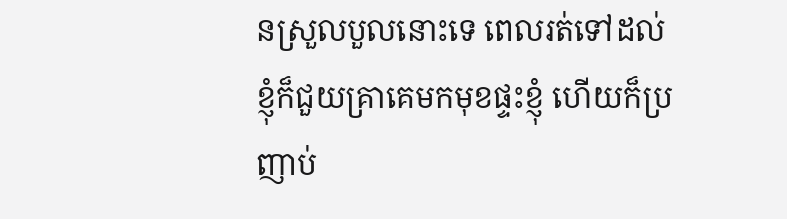នស្រួលបួលនោះទេ ពេលរត់ទៅដល់ខ្ញុំក៏ជួយគ្រាគេមកមុខផ្ទះខ្ញុំ ហើយក៏ប្រញាប់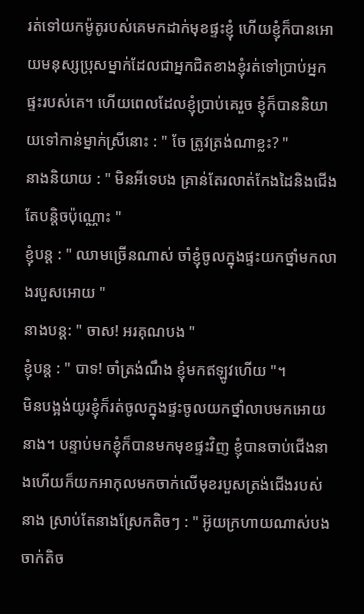រត់ទៅយកម៉ូតូរបស់គេមកដាក់មុខផ្ទះខ្ញុំ ហើយខ្ញុំក៏បានអោយមនុស្សប្រុសម្នាក់ដែលជាអ្នកជិតខាងខ្ញុំរត់ទៅប្រាប់អ្នកផ្ទះរបស់គេ។ ហើយពេលដែលខ្ញុំប្រាប់គេរួច ខ្ញុំក៏បាននិយាយទៅកាន់ម្នាក់ស្រីនោះ : " ចែ ត្រូវត្រង់ណាខ្លះ? "
នាងនិយាយ : " មិនអីទេបង គ្រាន់តែរលាត់កែងដៃនិងជើងតែបន្តិចប៉ុណ្ណោះ "
ខ្ញុំបន្ត : " ឈាមច្រើនណាស់ ចាំខ្ញុំចូលក្នុងផ្ទះយកថ្នាំមកលាងរបួសអោយ "
នាងបន្ត: " ចាស! អរគុណបង "
ខ្ញុំបន្ត : " បាទ! ចាំត្រង់ណឹង ខ្ញុំមកឥឡូវហើយ "។
មិនបង្អង់យូរខ្ញុំក៏រត់ចូលក្នុងផ្ទះចូលយកថ្នាំលាបមកអោយនាង។ បន្ទាប់មកខ្ញុំក៏បានមកមុខផ្ទះវិញ ខ្ញុំបានចាប់ជើងនាងហើយក៏យកអាកុលមកចាក់លើមុខរបួសត្រង់ជើងរបស់នាង ស្រាប់តែនាងស្រែកតិចៗ : " អ៊ូយក្រហាយណាស់បង ចាក់តិច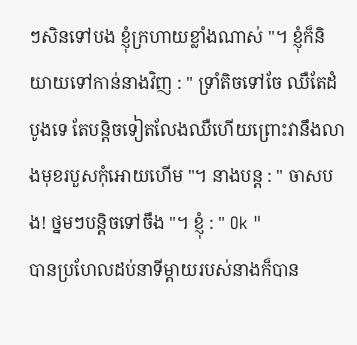ៗសិនទៅបង ខ្ញុំក្រហាយខ្លាំងណាស់ "។ ខ្ញុំក៏និយាយទៅកាន់នាងវិញ : " ទ្រាំតិចទៅចែ ឈឺតែដំបូងទេ តែបន្តិចទៀតលែងឈឺហើយព្រោះវានឹងលាងមុខរបួសកុំអោយហើម "។ នាងបន្ត : " ចាសបង! ថ្នមៗបន្តិចទៅចឹង "។ ខ្ញុំ : " Ok "
បានប្រហែលដប់នាទីម្តាយរបស់នាងក៏បាន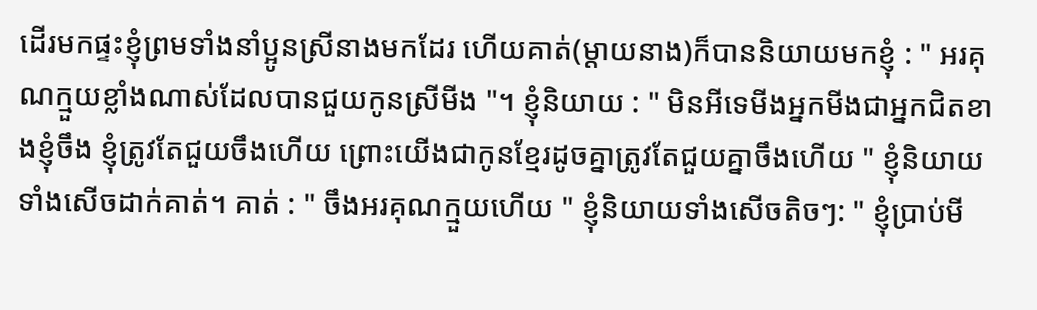ដើរមកផ្ទះខ្ញុំព្រមទាំងនាំប្អូនស្រីនាងមកដែរ ហើយគាត់(ម្តាយនាង)ក៏បាននិយាយមកខ្ញុំ : " អរគុណក្មួយខ្លាំងណាស់ដែលបានជួយកូនស្រីមីង "។ ខ្ញុំនិយាយ : " មិនអីទេមីងអ្នកមីងជាអ្នកជិតខាងខ្ញុំចឹង ខ្ញុំត្រូវតែជួយចឹងហើយ ព្រោះយើងជាកូនខ្មែរដូចគ្នាត្រូវតែជួយគ្នាចឹងហើយ " ខ្ញុំនិយាយទាំងសើចដាក់គាត់។ គាត់ : " ចឹងអរគុណក្មួយហើយ " ខ្ញុំនិយាយទាំងសើចតិចៗ: " ខ្ញុំប្រាប់មី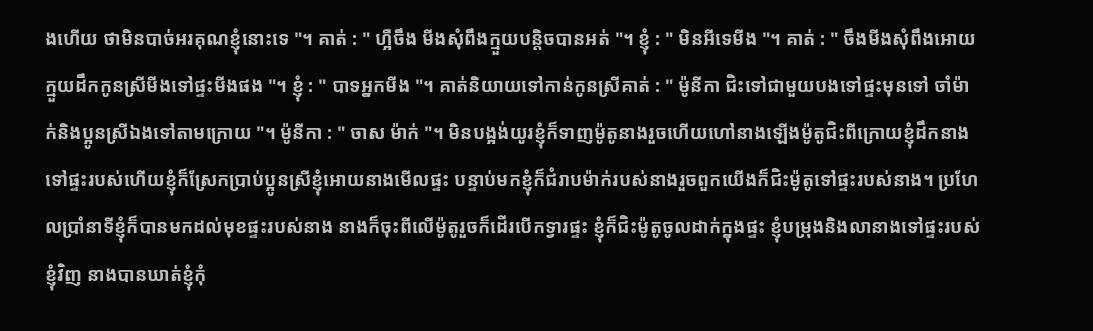ងហើយ ថាមិនបាច់អរគុណខ្ញុំនោះទេ "។ គាត់ : " ហ្អឺចឹង មីងសុំពឹងក្មួយបន្តិចបានអត់ "។ ខ្ញុំ : " មិនអីទេមីង "។ គាត់ : " ចឹងមីងសុំពឹងអោយក្មួយដឹកកូនស្រីមីងទៅផ្ទះមីងផង "។ ខ្ញុំ : " បាទអ្នកមីង "។ គាត់និយាយទៅកាន់កូនស្រីគាត់ : " ម៉ូនីកា ជិះទៅជាមួយបងទៅផ្ទះមុនទៅ ចាំម៉ាក់និងប្អូនស្រីឯងទៅតាមក្រោយ "។ ម៉ូនីកា : " ចាស ម៉ាក់ "។ មិនបង្អង់យូរខ្ញុំក៏ទាញម៉ូតូនាងរួចហើយហៅនាងឡើងម៉ូតូជិះពីក្រោយខ្ញុំដឹកនាងទៅផ្ទះរបស់ហើយខ្ញុំក៏ស្រែកប្រាប់ប្អូនស្រីខ្ញុំអោយនាងមើលផ្ទះ បន្ទាប់មកខ្ញុំក៏ជំរាបម៉ាក់របស់នាងរួចពួកយើងក៏ជិះម៉ូតូទៅផ្ទះរបស់នាង។ ប្រហែលប្រាំនាទីខ្ញុំក៏បានមកដល់មុខផ្ទះរបស់នាង នាងក៏ចុះពីលើម៉ូតូរួចក៏ដើរបើកទ្វារផ្ទះ ខ្ញុំក៏ជិះម៉ូតូចូលដាក់ក្នុងផ្ទះ ខ្ញុំបម្រុងនិងលានាងទៅផ្ទះរបស់ខ្ញុំវិញ នាងបានឃាត់ខ្ញុំកុំ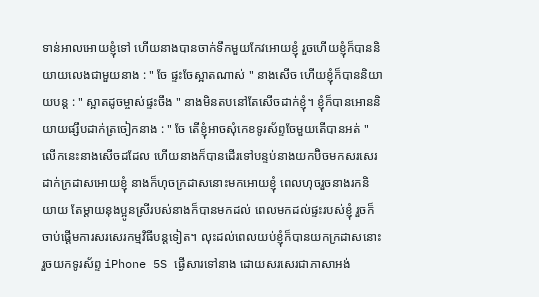ទាន់អាលអោយខ្ញុំទៅ ហើយនាងបានចាក់ទឹកមួយកែវអោយខ្ញុំ រួចហើយខ្ញុំក៏បាននិយាយលេងជាមួយនាង : " ចែ ផ្ទះចែស្អាតណាស់ " នាងសើច ហើយខ្ញុំក៏បាននិយាយបន្ត : " ស្អាតដូចម្ចាស់ផ្ទះចឹង " នាងមិនតបនៅតែសើចដាក់ខ្ញុំ។ ខ្ញុំក៏បានអោននិយាយផ្សឹបដាក់ត្រចៀកនាង : " ចែ តើខ្ញុំអាចសុំកេខទូរស័ព្ទចែមួយតើបានអត់ " លើកនេះនាងសើចដដែល ហើយនាងក៏បានដើរទៅបន្ទប់នាងយកប៊ិចមកសរសេរដាក់ក្រដាសអោយខ្ញុំ នាងក៏ហុចក្រដាសនោះមកអោយខ្ញុំ ពេលហុចរួចនាងរកនិយាយ តែម្តាយនុងប្អូនស្រីរបស់នាងក៏បានមកដល់ ពេលមកដល់ផ្ទះរបស់ខ្ញុំ រួចក៏ចាប់ផ្តើមការសរសេរកម្មវិធីបន្តទៀត។ លុះដល់ពេលយប់ខ្ញុំក៏បានយកក្រដាសនោះរួចយកទូរស័ព្ទ iPhone 5S ផ្ងើសារទៅនាង ដោយសរសេរជាភាសាអង់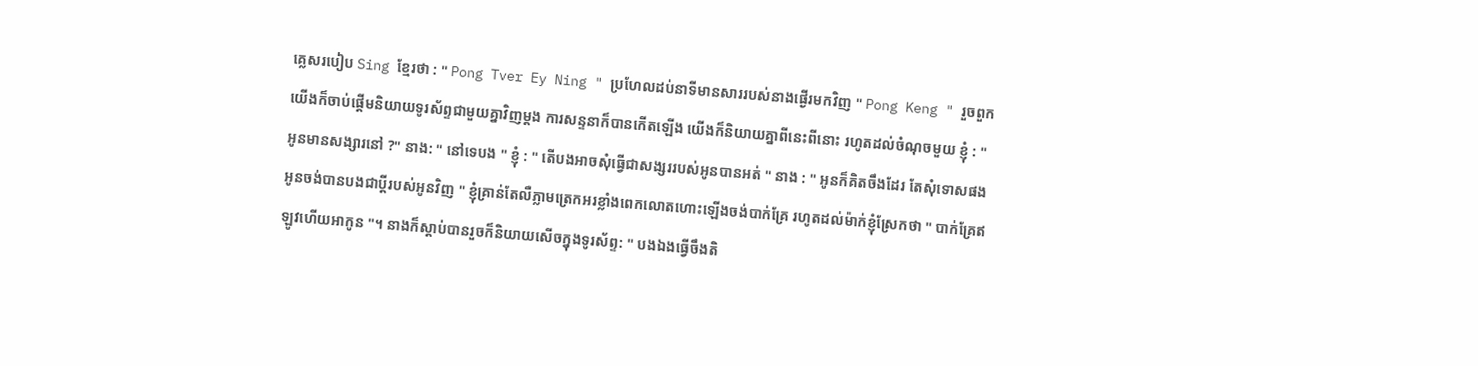គ្លេសរបៀប Sing ខ្មែរថា : " Pong Tver Ey Ning " ប្រហែលដប់នាទីមានសាររបស់នាងផ្ងើរមកវិញ " Pong Keng " រួចពួកយើងក៏ចាប់ផ្តើមនិយាយទូរស័ព្ទជាមួយគ្នាវិញម្តង ការសន្ទនាក៏បានកើតឡើង យើងក៏និយាយគ្នាពីនេះពីនោះ រហូតដល់ចំណុចមួយ ខ្ញុំ : " អូនមានសង្សារនៅ ?" នាង: " នៅទេបង " ខ្ញុំ : " តើបងអាចសុំធ្វើជាសង្សររបស់អូនបានអត់ " នាង : " អូនក៏គិតចឹងដែរ តែសុំទោសផង អូនចង់បានបងជាប្តីរបស់អូនវិញ " ខ្ញុំគ្រាន់តែលឺភ្លាមត្រេកអរខ្លាំងពេកលោតហោះឡើងចង់បាក់គ្រែ រហូតដល់ម៉ាក់ខ្ញុំស្រែកថា " បាក់គ្រែឥឡូវហើយអាកូន "។ នាងក៏ស្តាប់បានរួចក៏និយាយសើចក្នុងទូរស័ព្ទ: " បងឯងធ្វើចឹងតិ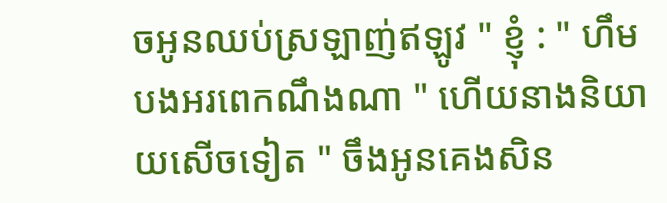ចអូនឈប់ស្រឡាញ់ឥឡូវ " ខ្ញុំ : " ហឹម បងអរពេកណឹងណា " ហើយនាងនិយាយសើចទៀត " ចឹងអូនគេងសិន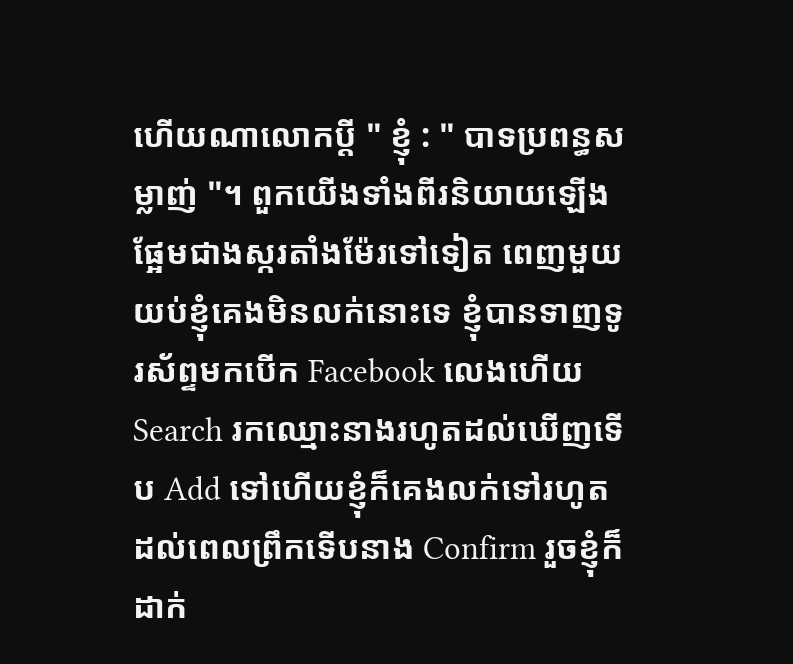ហើយណាលោកប្តី " ខ្ញុំ : " បាទប្រពន្ធសម្លាញ់ "។ ពួកយើងទាំងពីរនិយាយឡើងផ្អែមជាងស្ករតាំងម៉ែរទៅទៀត ពេញមួយយប់ខ្ញុំគេងមិនលក់នោះទេ ខ្ញុំបានទាញទូរស័ព្ទមកបើក Facebook លេងហើយ Search រកឈ្មោះនាងរហូតដល់ឃើញទើប Add ទៅហើយខ្ញុំក៏គេងលក់ទៅរហូតដល់ពេលព្រឹកទើបនាង Confirm រួចខ្ញុំក៏ដាក់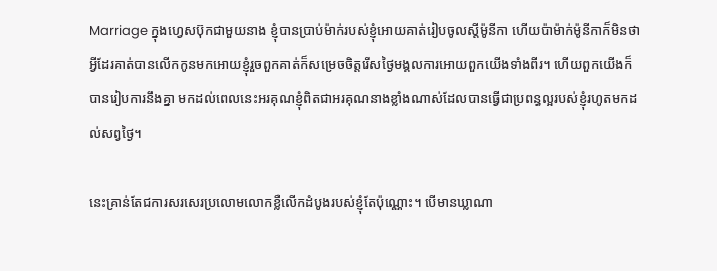Marriage ក្នុងហ្វេសប៊ុកជាមួយនាង ខ្ញុំបានប្រាប់ម៉ាក់របស់ខ្ញុំអោយគាត់រៀបចូលស្តីម៉ូនីកា ហើយប៉ាម៉ាក់ម៉ូនីកាក៏មិនថាអ្វីដែរគាត់បានលើកកូនមកអោយខ្ញុំរួចពួកគាត់ក៏សម្រេចចិត្តរើសថ្ងៃមង្គលការអោយពួកយើងទាំងពីរ។ ហើយពួកយើងក៏បានរៀបការនឹងគ្នា មកដល់ពេលនេះអរគុណខ្ញុំពិតជាអរគុណនាងខ្លាំងណាស់ដែលបានធ្វើជាប្រពន្ធល្អរបស់ខ្ញុំរហូតមកដល់សព្វថ្ងៃ។

នេះគ្រាន់តែជការសរសេរប្រលោមលោកខ្លឺលើកដំបូងរបស់ខ្ញុំតែប៉ុណ្ណោះ។ បើមានឃ្លាណា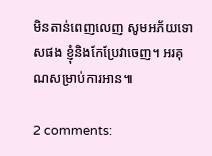មិនតាន់ពេញលេញ សូមអភ័យទោសផង ខ្ញុំនិងកែប្រែវាចេញ។ អរគុណសម្រាប់ការអាន៕

2 comments: